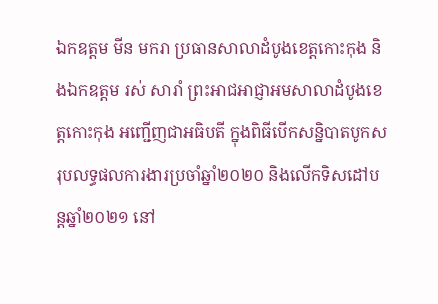ឯកឧត្តម មីន មករា ប្រធានសាលាដំបូងខេត្តកោះកុង និងឯកឧត្តម រស់ សារាំ ព្រះអាជអាជ្ញាអមសាលាដំបូងខេត្តកោះកុង អញ្ជើញជាអធិបតី ក្នុងពិធីបើកសន្និបាតបូកសរុបលទ្ធផលការងារប្រចាំឆ្នាំ២០២០ និងលើកទិសដៅបន្តឆ្នាំ២០២១ នៅ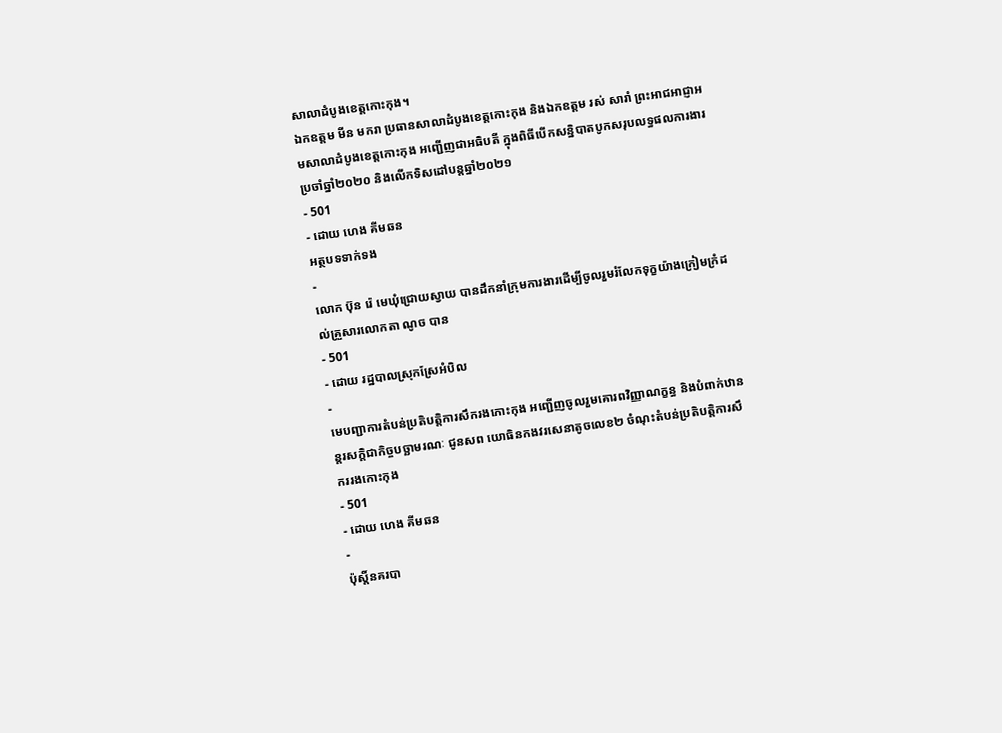សាលាដំបូងខេត្តកោះកុង។
ឯកឧត្តម មីន មករា ប្រធានសាលាដំបូងខេត្តកោះកុង និងឯកឧត្តម រស់ សារាំ ព្រះអាជអាជ្ញាអមសាលាដំបូងខេត្តកោះកុង អញ្ជើញជាអធិបតី ក្នុងពិធីបើកសន្និបាតបូកសរុបលទ្ធផលការងារប្រចាំឆ្នាំ២០២០ និងលើកទិសដៅបន្តឆ្នាំ២០២១
- 501
- ដោយ ហេង គីមឆន
អត្ថបទទាក់ទង
-
លោក ប៊ុន រ៉េ មេឃុំជ្រោយស្វាយ បានដឹកនាំក្រុមការងារដើម្បីចូលរួមរំលែកទុក្ខយ៉ាងក្រៀមក្រំដល់គ្រួសារលោកតា ណូច បាន
- 501
- ដោយ រដ្ឋបាលស្រុកស្រែអំបិល
-
មេបញ្ជាការតំបន់ប្រតិបត្តិការសឹករងកោះកុង អញ្ជើញចូលរួមគោរពវិញ្ញាណក្ខន្ធ និងបំពាក់ឋានន្តរសក្តិជាកិច្ចបច្ឆាមរណៈ ជូនសព យោធិនកងវរសេនាតូចលេខ២ ចំណុះតំបន់ប្រតិបត្តិការសឹកររងកោះកុង
- 501
- ដោយ ហេង គីមឆន
-
ប៉ុស្តិ៍នគរបា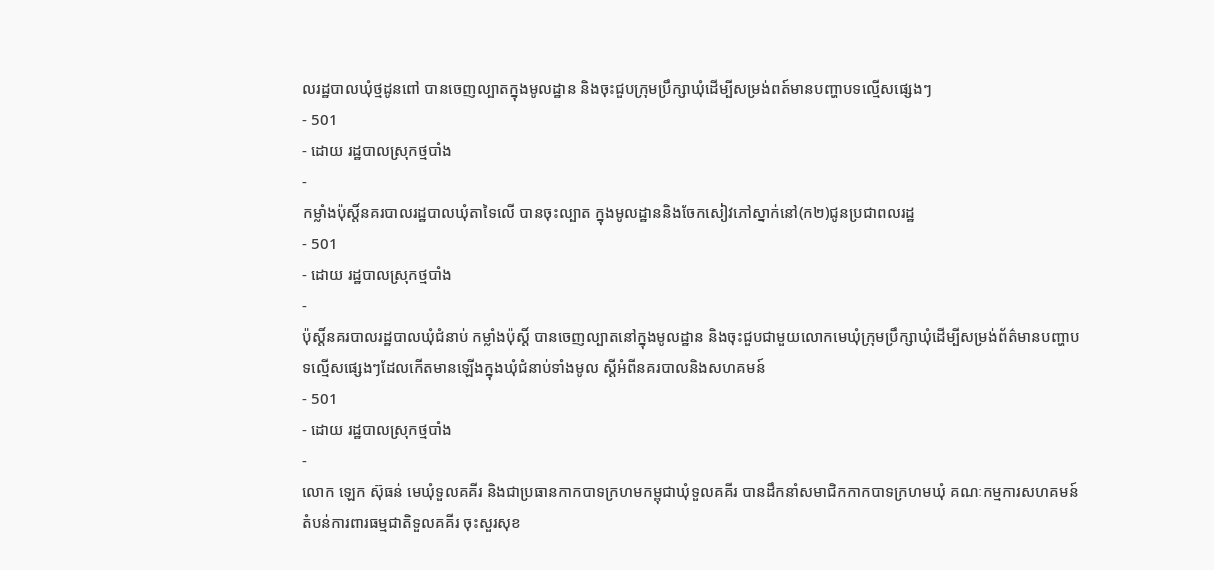លរដ្ឋបាលឃុំថ្មដូនពៅ បានចេញល្បាតក្នុងមូលដ្ឋាន និងចុះជួបក្រុមប្រឹក្សាឃុំដើម្បីសម្រង់ពត៍មានបញ្ហាបទល្មើសផ្សេងៗ
- 501
- ដោយ រដ្ឋបាលស្រុកថ្មបាំង
-
កម្លាំងប៉ុស្តិ៍នគរបាលរដ្ឋបាលឃុំតាទៃលើ បានចុះល្បាត ក្នុងមូលដ្ឋាននិងចែកសៀវភៅស្នាក់នៅ(ក២)ជូនប្រជាពលរដ្ឋ
- 501
- ដោយ រដ្ឋបាលស្រុកថ្មបាំង
-
ប៉ុស្ដិ៍នគរបាលរដ្ឋបាលឃុំជំនាប់ កម្លាំងប៉ុស្តិ៍ បានចេញល្បាតនៅក្នុងមូលដ្ឋាន និងចុះជួបជាមួយលោកមេឃុំក្រុមប្រឹក្សាឃុំដើម្បីសម្រង់ព័ត៌មានបញ្ហាបទល្មើសផ្សេងៗដែលកើតមានឡើងក្នុងឃុំជំនាប់ទាំងមូល ស្តីអំពីនគរបាលនិងសហគមន៍
- 501
- ដោយ រដ្ឋបាលស្រុកថ្មបាំង
-
លោក ឡេក ស៊ុធន់ មេឃុំទួលគគីរ និងជាប្រធានកាកបាទក្រហមកម្ពុជាឃុំទួលគគីរ បានដឹកនាំសមាជិកកាកបាទក្រហមឃុំ គណៈកម្មការសហគមន៍តំបន់ការពារធម្មជាតិទួលគគីរ ចុះសួរសុខ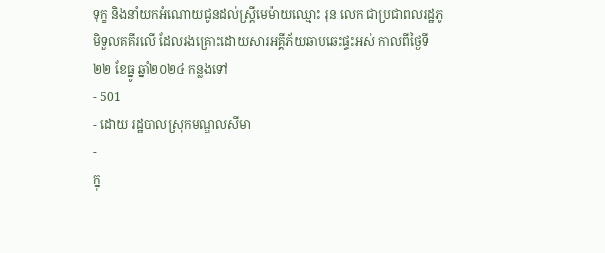ទុក្ខ និងនាំយកអំណោយជូនដល់ស្ត្រីមេម៉ាយឈ្មោះ រុន លេក ជាប្រជាពលរដ្ឋភូមិទួលគគីរលើ ដែលរងគ្រោះដោយសារអគ្គីភ័យឆាបឆេះផ្ទះអស់ កាលពីថ្ងៃទី២២ ខែធ្នូ ឆ្នាំ២០២៤ កន្លងទៅ
- 501
- ដោយ រដ្ឋបាលស្រុកមណ្ឌលសីមា
-
ក្នុ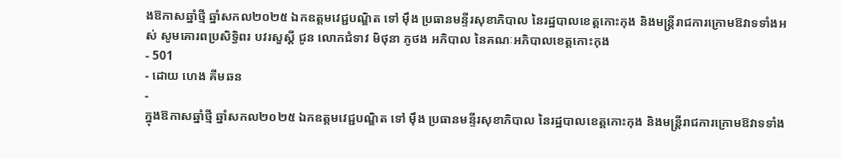ងឱកាសឆ្នាំថ្មី ឆ្នាំសកល២០២៥ ឯកឧត្តមវេជ្ជបណ្ឌិត ទៅ ម៉ឹង ប្រធានមន្ទីរសុខាភិបាល នៃរដ្ឋបាលខេត្តកោះកុង និងមន្ត្រីរាជការក្រោមឱវាទទាំងអស់ សូមគោរពប្រសិទ្ធិពរ បវរសួស្តី ជូន លោកជំទាវ មិថុនា ភូថង អភិបាល នៃគណៈអភិបាលខេត្តកោះកុង
- 501
- ដោយ ហេង គីមឆន
-
ក្នុងឱកាសឆ្នាំថ្មី ឆ្នាំសកល២០២៥ ឯកឧត្តមវេជ្ជបណ្ឌិត ទៅ ម៉ឹង ប្រធានមន្ទីរសុខាភិបាល នៃរដ្ឋបាលខេត្តកោះកុង និងមន្ត្រីរាជការក្រោមឱវាទទាំង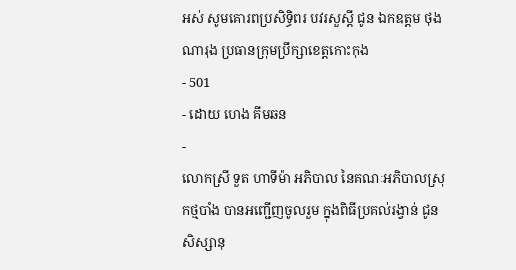អស់ សូមគោរពប្រសិទ្ធិពរ បវរសួស្តី ជូន ឯកឧត្តម ថុង ណារុង ប្រធានក្រុមប្រឹក្សាខេត្តកោះកុង
- 501
- ដោយ ហេង គីមឆន
-
លោកស្រី ទួត ហាទីម៉ា អភិបាល នៃគណៈអភិបាលស្រុកថ្មបាំង បានអញ្ជើញចូលរួម ក្នុងពិធីប្រគល់រង្វាន់ ជូនសិស្សានុ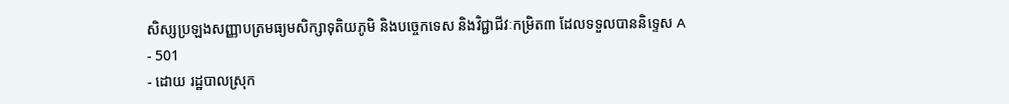សិស្សប្រឡងសញ្ញាបត្រមធ្យមសិក្សាទុតិយភូមិ និងបច្ចេកទេស និងវិជ្ជាជីវៈកម្រិត៣ ដែលទទួលបាននិទ្ទេស A
- 501
- ដោយ រដ្ឋបាលស្រុក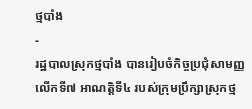ថ្មបាំង
-
រដ្ឋបាលស្រុកថ្មបាំង បានរៀបចំកិច្ចប្រជុំសាមញ្ញលើកទី៧ អាណត្តិទី៤ របស់ក្រុមប្រឹក្សាស្រុកថ្ម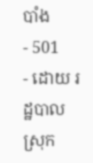បាំង
- 501
- ដោយ រដ្ឋបាលស្រុក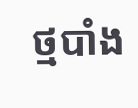ថ្មបាំង